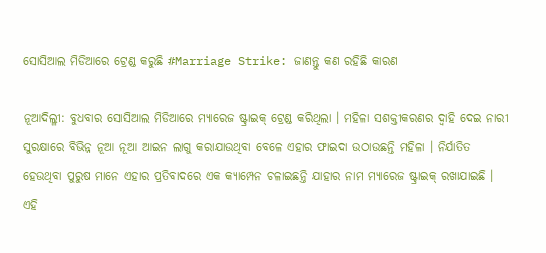ସୋସିଆଲ ମିଡିଆରେ ଟ୍ରେଣ୍ଡ କରୁଛି #Marriage Strike: ଜାଣନ୍ତୁ କଣ ରହିଛି କାରଣ

ନୂଆଦିଲ୍ଳୀ: ବୁଧବାର ସୋସିଆଲ ମିଡିଆରେ ମ୍ୟାରେଜ ଷ୍ଟ୍ରାଇକ୍ ଟ୍ରେଣ୍ଡ କରିଥିଲା । ମହିଳା ସଶକ୍ତୀକରଣର ଦ୍ୱାହି ଦେଇ ନାରୀ ସୁରକ୍ଷାରେ ବିଭିନ୍ନ ନୂଆ ନୂଆ ଆଇନ ଲାଗୁ କରାଯାଉଥିବା ବେଳେ ଏହାର ଫାଇଦା ଉଠାଉଛନ୍ତି ମହିଳା । ନିର୍ଯାତିତ ହେଉଥିବା ପୁରୁଷ ମାନେ ଏହାର ପ୍ରତିବାଦରେ ଏକ କ୍ୟାମ୍ପେନ ଚଳାଇଛନ୍ତି ଯାହାର ନାମ ମ୍ୟାରେଜ ଷ୍ଟ୍ରାଇକ୍ ରଖାଯାଇଛି । ଏହି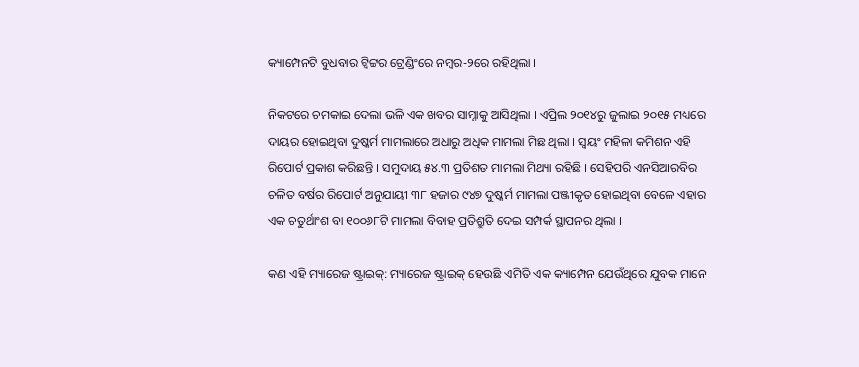କ୍ୟାମ୍ପେନଟି ବୁଧବାର ଟ୍ୱିଟ୍ଟର ଟ୍ରେଣ୍ଡିଂରେ ନମ୍ବର-୨ରେ ରହିଥିଲା ।

ନିକଟରେ ଚମକାଇ ଦେଲା ଭଳି ଏକ ଖବର ସାମ୍ନାକୁ ଆସିଥିଲା । ଏପ୍ରିଲ ୨୦୧୪ରୁ ଜୁଲାଇ ୨୦୧୫ ମଧ୍ୟରେ ଦାୟର ହୋଇଥିବା ଦୁଷ୍କର୍ମ ମାମଲାରେ ଅଧାରୁ ଅଧିକ ମାମଲା ମିଛ ଥିଲା । ସ୍ୱୟଂ ମହିଳା କମିଶନ ଏହି ରିପୋର୍ଟ ପ୍ରକାଶ କରିଛନ୍ତି । ସମୁଦାୟ ୫୪.୩ ପ୍ରତିଶତ ମାମଲା ମିଥ୍ୟା ରହିଛି । ସେହିପରି ଏନସିଆରବିର ଚଳିତ ବର୍ଷର ରିପୋର୍ଟ ଅନୁଯାୟୀ ୩୮ ହଜାର ୯୪୭ ଦୁଷ୍କର୍ମ ମାମଲା ପଞ୍ଜୀକୃତ ହୋଇଥିବା ବେଳେ ଏହାର ଏକ ଚତୁର୍ଥାଂଶ ବା ୧୦୦୬୮ଟି ମାମଲା ବିବାହ ପ୍ରତିଶ୍ରୁତି ଦେଇ ସମ୍ପର୍କ ସ୍ଥାପନର ଥିଲା ।

କଣ ଏହି ମ୍ୟାରେଜ ଷ୍ଟ୍ରାଇକ୍: ମ୍ୟାରେଜ ଷ୍ଟ୍ରାଇକ୍ ହେଉଛି ଏମିତି ଏକ କ୍ୟାମ୍ପେନ ଯେଉଁଥିରେ ଯୁବକ ମାନେ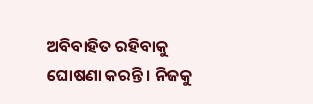ଅବିବାହିତ ରହିବାକୁ ଘୋଷଣା କରନ୍ତି । ନିଜକୁ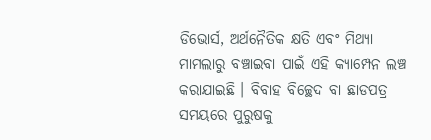ଡିଭୋର୍ସ, ଅର୍ଥନୈତିକ କ୍ଷତି ଏବଂ ମିଥ୍ୟା ମାମଲାରୁ ବଞ୍ଚାଇବା ପାଇଁ ଏହି କ୍ୟାମ୍ପେନ ଲଞ୍ଚ କରାଯାଇଛି । ବିବାହ ବିଚ୍ଛେଦ ବା ଛାଡପତ୍ର ସମୟରେ ପୁରୁଷକୁ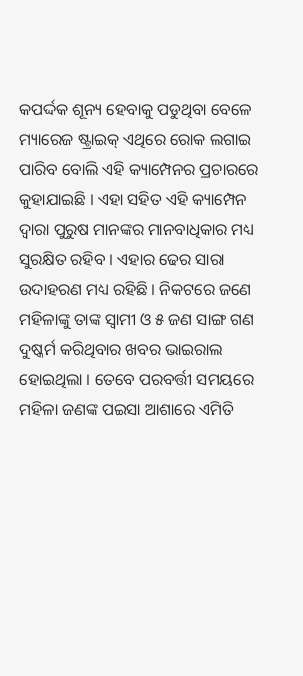କପର୍ଦ୍ଦକ ଶୂନ୍ୟ ହେବାକୁ ପଡୁଥିବା ବେଳେ ମ୍ୟାରେଜ ଷ୍ଟ୍ରାଇକ୍ ଏଥିରେ ରୋକ ଲଗାଇ ପାରିବ ବୋଲି ଏହି କ୍ୟାମ୍ପେନର ପ୍ରଚାରରେ କୁହାଯାଇଛି । ଏହା ସହିତ ଏହି କ୍ୟାମ୍ପେନ ଦ୍ୱାରା ପୁରୁଷ ମାନଙ୍କର ମାନବାଧିକାର ମଧ୍ୟ ସୁରକ୍ଷିତ ରହିବ । ଏହାର ଢେର ସାରା ଉଦାହରଣ ମଧ୍ୟ ରହିଛି । ନିକଟରେ ଜଣେ ମହିଳାଙ୍କୁ ତାଙ୍କ ସ୍ୱାମୀ ଓ ୫ ଜଣ ସାଙ୍ଗ ଗଣ ଦୁଷ୍କର୍ମ କରିଥିବାର ଖବର ଭାଇରାଲ ହୋଇଥିଲା । ତେବେ ପରବର୍ତ୍ତୀ ସମୟରେ ମହିଳା ଜଣଙ୍କ ପଇସା ଆଶାରେ ଏମିତି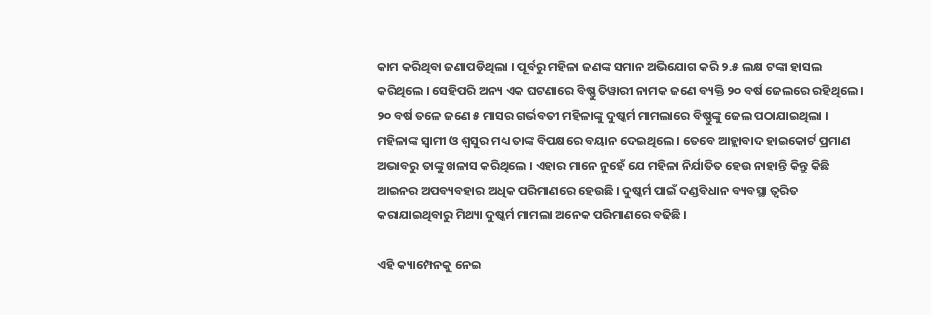କାମ କରିଥିବା ଜଣାପଡିଥିଲା । ପୂର୍ବରୁ ମହିଳା ଜଣଙ୍କ ସମାନ ଅଭିଯୋଗ କରି ୨.୫ ଲକ୍ଷ ଟଙ୍କା ହାସଲ କରିଥିଲେ । ସେହିପରି ଅନ୍ୟ ଏକ ଘଟଣାରେ ବିଷ୍ଣୁ ତିୱାରୀ ନାମକ ଜଣେ ବ୍ୟକ୍ତି ୨୦ ବର୍ଷ ଜେଲରେ ରହିଥିଲେ । ୨୦ ବର୍ଷ ତଳେ ଜଣେ ୫ ମାସର ଗର୍ଭବତୀ ମହିଳାଙ୍କୁ ଦୁଷ୍କର୍ମ ମାମଲାରେ ବିଷ୍ଣୁଙ୍କୁ ଜେଲ ପଠାଯାଇଥିଲା । ମହିଳାଙ୍କ ସ୍ୱାମୀ ଓ ଶ୍ୱସୁର ମଧ୍ୟ ତାଙ୍କ ବିପକ୍ଷରେ ବୟାନ ଦେଇଥିଲେ । ତେବେ ଆହ୍ଲାବାଦ ହାଇକୋର୍ଟ ପ୍ରମାଣ ଅଭାବରୁ ତାଙ୍କୁ ଖଳାସ କରିଥିଲେ । ଏହାର ମାନେ ନୁହେଁ ଯେ ମହିଳା ନିର୍ଯାତିତ ହେଉ ନାହାନ୍ତି କିନ୍ତୁ କିଛି ଆଇନର ଅପବ୍ୟବହାର ଅଧିକ ପରିମାଣରେ ହେଉଛି । ଦୁଷ୍କର୍ମ ପାଇଁ ଦଣ୍ଡବିଧାନ ବ୍ୟବସ୍ଥା ତ୍ୱରିତ କରାଯାଇଥିବାରୁ ମିଥ୍ୟା ଦୁଷ୍କର୍ମ ମାମଲା ଅନେକ ପରିମାଣରେ ବଢିଛି ।

ଏହି କ୍ୟାମ୍ପେନକୁ ନେଇ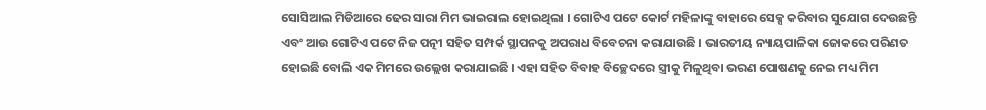ସୋସିଆଲ ମିଡିଆରେ ଢେର ସାରା ମିମ ଭାଇରାଲ ହୋଇଥିଲା । ଗୋଟିଏ ପଟେ କୋର୍ଟ ମହିଳାଙ୍କୁ ବାହାରେ ସେକ୍ସ କରିବାର ସୁଯୋଗ ଦେଉଛନ୍ତି ଏବଂ ଆଉ ଗୋଟିଏ ପଟେ ନିଜ ପତ୍ନୀ ସହିତ ସମ୍ପର୍କ ସ୍ଥାପନକୁ ଅପରାଧ ବିବେଚନା କରାଯାଉଛି । ଭାରତୀୟ ନ୍ୟାୟପାଳିକା ଜୋକରେ ପରିଣତ ହୋଇଛି ବୋଲି ଏକ ମିମରେ ଉଲ୍ଲେଖ କରାଯାଇଛି । ଏହା ସହିତ ବିବାହ ବିଚ୍ଛେଦରେ ସ୍ତ୍ରୀକୁ ମିଳୁଥିବା ଭରଣ ପୋଷଣକୁ ନେଇ ମଧ୍ୟ ମିମ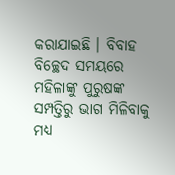କରାଯାଇଛି । ବିବାହ ବିଚ୍ଛେଦ ସମୟରେ ମହିଳାଙ୍କୁ ପୁରୁଷଙ୍କ ସମ୍ପତ୍ତିରୁ ଭାଗ ମିଳିବାକୁ ମଧ୍ୟ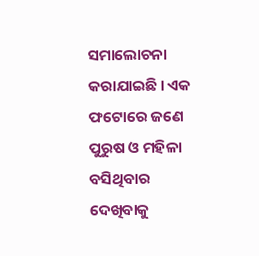ସମାଲୋଚନା କରାଯାଇଛି । ଏକ ଫଟୋରେ ଜଣେ ପୁରୁଷ ଓ ମହିଳା ବସିଥିବାର ଦେଖିବାକୁ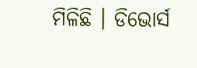ମିଳିଛି । ଡିଭୋର୍ସ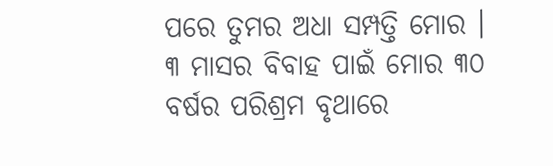ପରେ ତୁମର ଅଧା ସମ୍ପତ୍ତି ମୋର । ୩ ମାସର ବିବାହ ପାଇଁ ମୋର ୩୦ ବର୍ଷର ପରିଶ୍ରମ ବୃଥାରେ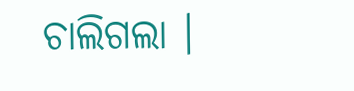ଚାଲିଗଲା ।